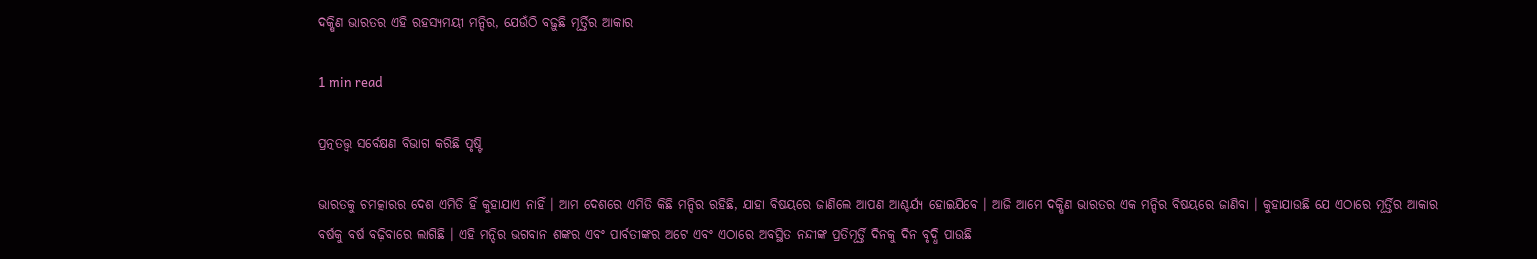ଦକ୍ଷିଣ ଭାରତର ଏହି ରହସ୍ୟମୟୀ ମନ୍ଦିର, ଯେଉଁଠି ବଢ଼ୁଛି ମୂର୍ତ୍ତିର ଆକାର

1 min read

ପ୍ରତ୍ନତତ୍ତ୍ୱ ସର୍ବେକ୍ଷଣ ବିଭାଗ କରିଛି ପୃଷ୍ଟି

ଭାରତକୁ ଚମତ୍କାରର ଦେଶ ଏମିତି ହିଁ କୁହାଯାଏ ନାହିଁ । ଆମ ଦେଶରେ ଏମିତି କିଛି ମନ୍ଦିର ରହିଛି, ଯାହା ବିଷୟରେ ଜାଣିଲେ ଆପଣ ଆଶ୍ଚର୍ଯ୍ୟ ହୋଇଯିବେ । ଆଜି ଆମେ ଦକ୍ଷିଣ ଭାରତର ଏକ ମନ୍ଦିର ବିଷୟରେ ଜାଣିବା । କୁହାଯାଉଛି ଯେ ଏଠାରେ ମୂର୍ତ୍ତିର ଆକାର ବର୍ଷକୁ ବର୍ଷ ବଢ଼ିବାରେ ଲାଗିଛି । ଏହି ମନ୍ଦିର ଭଗବାନ ଶଙ୍କର ଏବଂ ପାର୍ବତୀଙ୍କର ଅଟେ ଏବଂ ଏଠାରେ ଅବସ୍ଥିତ ନନ୍ଦୀଙ୍କ ପ୍ରତିମୂର୍ତ୍ତି ଦିନକୁ ଦିନ ବୃଦ୍ଧି ପାଉଛି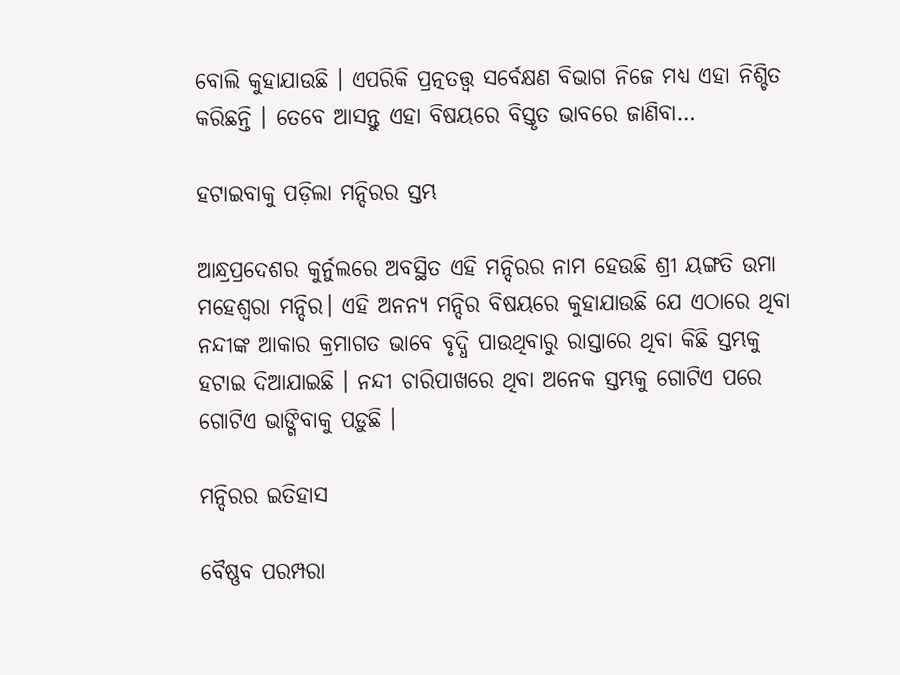ବୋଲି କୁହାଯାଉଛି । ଏପରିକି ପ୍ରତ୍ନତତ୍ତ୍ୱ ସର୍ବେକ୍ଷଣ ବିଭାଗ ନିଜେ ମଧ୍ୟ ଏହା ନିଶ୍ଚିତ କରିଛନ୍ତି । ତେବେ ଆସନ୍ତୁ ଏହା ବିଷୟରେ ବିସ୍ତୃତ ଭାବରେ ଜାଣିବା…

ହଟାଇବାକୁ ପଡ଼ିଲା ମନ୍ଦିରର ସ୍ତମ୍ଭ

ଆନ୍ଧ୍ରପ୍ରଦେଶର କୁର୍ନୁଲରେ ଅବସ୍ଥିତ ଏହି ମନ୍ଦିରର ନାମ ହେଉଛି ଶ୍ରୀ ୟଙ୍ଗତି ଉମା ମହେଶ୍ୱରା ମନ୍ଦିର। ଏହି ଅନନ୍ୟ ମନ୍ଦିର ବିଷୟରେ କୁହାଯାଉଛି ଯେ ଏଠାରେ ଥିବା ନନ୍ଦୀଙ୍କ ଆକାର କ୍ରମାଗତ ଭାବେ ବୃଦ୍ଧି ପାଉଥିବାରୁ ରାସ୍ତାରେ ଥିବା କିଛି ସ୍ତମ୍ଭକୁ ହଟାଇ ଦିଆଯାଇଛି । ନନ୍ଦୀ ଚାରିପାଖରେ ଥିବା ଅନେକ ସ୍ତମ୍ଭକୁ ଗୋଟିଏ ପରେ ଗୋଟିଏ ଭାଙ୍ଗିବାକୁ ପଡ଼ୁଛି ।

ମନ୍ଦିରର ଇତିହାସ

ବୈଷ୍ଣବ ପରମ୍ପରା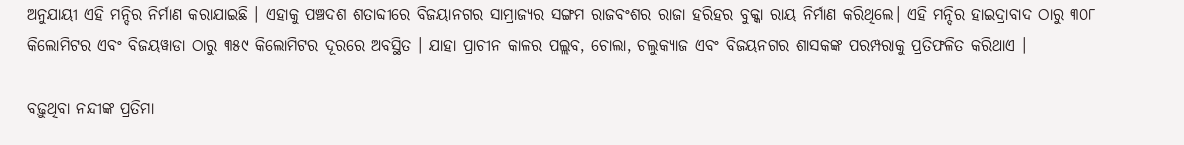ଅନୁଯାୟୀ ଏହି ମନ୍ଦିର ନିର୍ମାଣ କରାଯାଇଛି । ଏହାକୁ ପଞ୍ଚଦଶ ଶତାବ୍ଦୀରେ ବିଜୟାନଗର ସାମ୍ରାଜ୍ୟର ସଙ୍ଗମ ରାଜବଂଶର ରାଜା ହରିହର ବୁକ୍କା ରାୟ ନିର୍ମାଣ କରିଥିଲେ। ଏହି ମନ୍ଦିର ହାଇଦ୍ରାବାଦ ଠାରୁ ୩୦୮ କିଲୋମିଟର ଏବଂ ବିଜୟୱାଡା ଠାରୁ ୩୫୯ କିଲୋମିଟର ଦୂରରେ ଅବସ୍ଥିତ । ଯାହା ପ୍ରାଚୀନ କାଳର ପଲ୍ଲବ, ଚୋଲା, ଚଲୁକ୍ୟାଜ ଏବଂ ବିଜୟନଗର ଶାସକଙ୍କ ପରମ୍ପରାକୁ ପ୍ରତିଫଳିତ କରିଥାଏ ।

ବଢ଼ୁଥିବା ନନ୍ଦୀଙ୍କ ପ୍ରତିମା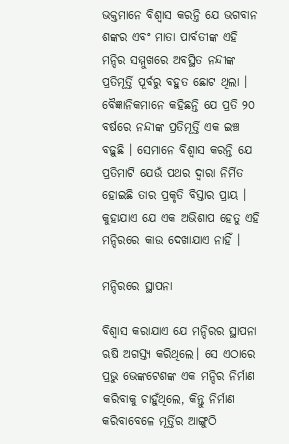ଭକ୍ତମାନେ ବିଶ୍ୱାସ କରନ୍ତି ଯେ ଭଗବାନ ଶଙ୍କର ଏବଂ ମାତା ପାର୍ବତୀଙ୍କ ଏହି ମନ୍ଦିର ସମ୍ମୁଖରେ ଅବସ୍ଥିତ ନନ୍ଦୀଙ୍କ ପ୍ରତିମୂର୍ତ୍ତି ପୂର୍ବରୁ ବହୁତ ଛୋଟ ଥିଲା । ବୈଜ୍ଞାନିକମାନେ କହିଛନ୍ତି ଯେ ପ୍ରତି ୨୦ ବର୍ଷରେ ନନ୍ଦୀଙ୍କ ପ୍ରତିମୂର୍ତ୍ତି ଏକ ଇଞ୍ଚ ବଢ଼ୁଛି । ସେମାନେ ବିଶ୍ୱାସ କରନ୍ତି ଯେ ପ୍ରତିମାଟି ଯେଉଁ ପଥର ଦ୍ୱାରା ନିର୍ମିତ ହୋଇଛି ତାର ପ୍ରକୃତି ବିସ୍ତାର ପ୍ରାୟ । କୁହାଯାଏ ଯେ ଏକ ଅଭିଶାପ ହେତୁ ଏହି ମନ୍ଦିରରେ କାଉ ଦେଖାଯାଏ ନାହିଁ ।

ମନ୍ଦିରରେ ସ୍ଥାପନା

ବିଶ୍ୱାସ କରାଯାଏ ଯେ ମନ୍ଦିରର ସ୍ଥାପନା ଋଷି ଅଗସ୍ତ୍ୟ କରିଥିଲେ। ସେ ଏଠାରେ ପ୍ରଭୁ ଭେଙ୍କଟେଶଙ୍କ ଏକ ମନ୍ଦିର ନିର୍ମାଣ କରିବାକୁ ଚାହୁଁଥିଲେ, କିନ୍ତୁ ନିର୍ମାଣ କରିବାବେଳେ ମୂର୍ତ୍ତିର ଆଙ୍ଗୁଠି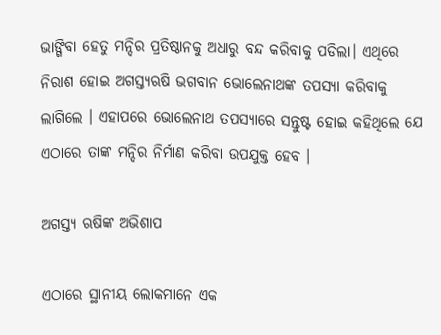ଭାଙ୍ଗିବା ହେତୁ ମନ୍ଦିର ପ୍ରତିଷ୍ଠାନକୁ ଅଧାରୁ ବନ୍ଦ କରିବାକୁ ପଡିଲା। ଏଥିରେ ନିରାଶ ହୋଇ ଅଗସ୍ତ୍ୟଋଷି ଭଗବାନ ଭୋଲେନାଥଙ୍କ ତପସ୍ୟା କରିବାକୁ ଲାଗିଲେ । ଏହାପରେ ଭୋଲେନାଥ ତପସ୍ୟାରେ ସନ୍ତୁଷ୍ଟ ହୋଇ କହିଥିଲେ ଯେ ଏଠାରେ ତାଙ୍କ ମନ୍ଦିର ନିର୍ମାଣ କରିବା ଉପଯୁକ୍ତ ହେବ ।

ଅଗସ୍ତ୍ୟ ଋଷିଙ୍କ ଅଭିଶାପ

ଏଠାରେ ସ୍ଥାନୀୟ ଲୋକମାନେ ଏକ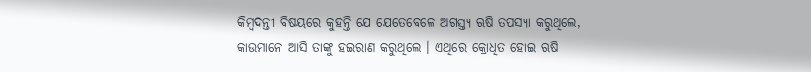କିମ୍ବଦନ୍ତୀ ବିଷୟରେ କୁହନ୍ତି ଯେ ଯେତେବେଳେ ଅଗସ୍ତ୍ୟ ଋଷି ତପସ୍ୟା କରୁଥିଲେ, କାଉମାନେ ଆସି ତାଙ୍କୁ ହଇରାଣ କରୁଥିଲେ । ଏଥିରେ କ୍ରୋଧିତ ହୋଇ ଋଷି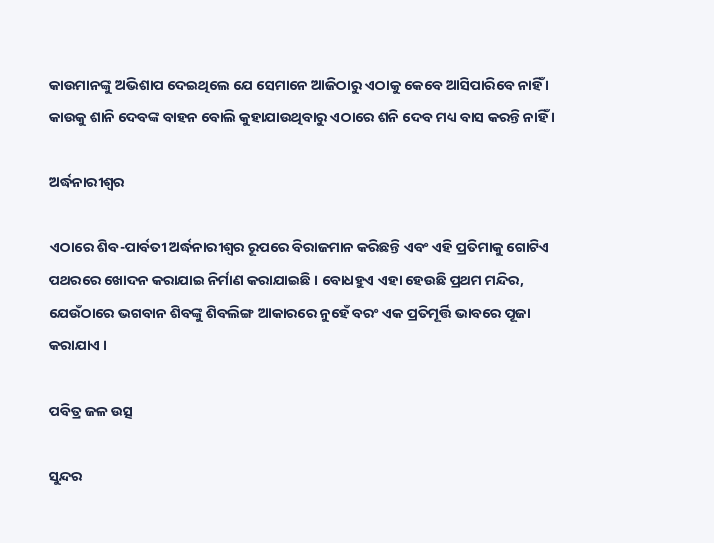କାଉମାନଙ୍କୁ ଅଭିଶାପ ଦେଇଥିଲେ ଯେ ସେମାନେ ଆଜିଠାରୁ ଏଠାକୁ କେବେ ଆସିପାରିବେ ନାହିଁ । କାଉକୁ ଶାନି ଦେବଙ୍କ ବାହନ ବୋଲି କୁହାଯାଉଥିବାରୁ ଏଠାରେ ଶନି ଦେବ ମଧ୍ୟ ବାସ କରନ୍ତି ନାହିଁ ।

ଅର୍ଦ୍ଧନାରୀଶ୍ୱର

ଏଠାରେ ଶିବ-ପାର୍ବତୀ ଅର୍ଦ୍ଧନାରୀଶ୍ୱର ରୂପରେ ବିରାଜମାନ କରିଛନ୍ତି ଏବଂ ଏହି ପ୍ରତିମାକୁ ଗୋଟିଏ ପଥରରେ ଖୋଦନ କରାଯାଇ ନିର୍ମାଣ କରାଯାଇଛି । ବୋଧହୁଏ ଏହା ହେଉଛି ପ୍ରଥମ ମନ୍ଦିର, ଯେଉଁଠାରେ ଭଗବାନ ଶିବଙ୍କୁ ଶିବଲିଙ୍ଗ ଆକାରରେ ନୁହେଁ ବରଂ ଏକ ପ୍ରତିମୂର୍ତ୍ତି ଭାବରେ ପୂଜା କରାଯାଏ ।

ପବିତ୍ର ଜଳ ଉତ୍ସ

ସୁନ୍ଦର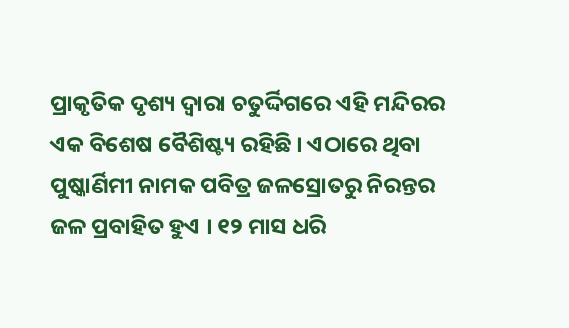ପ୍ରାକୃତିକ ଦୃଶ୍ୟ ଦ୍ୱାରା ଚତୁର୍ଦ୍ଦିଗରେ ଏହି ମନ୍ଦିରର ଏକ ବିଶେଷ ବୈଶିଷ୍ଟ୍ୟ ରହିଛି । ଏଠାରେ ଥିବା ପୁଷ୍କାର୍ଣିମୀ ନାମକ ପବିତ୍ର ଜଳସ୍ରୋତରୁ ନିରନ୍ତର ଜଳ ପ୍ରବାହିତ ହୁଏ । ୧୨ ମାସ ଧରି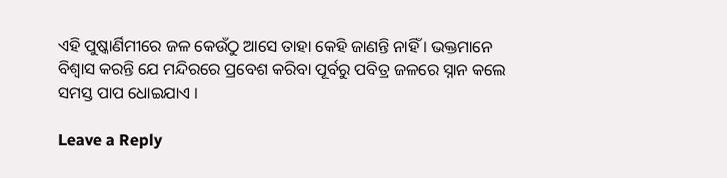ଏହି ପୁଷ୍କାର୍ଣିମୀରେ ଜଳ କେଉଁଠୁ ଆସେ ତାହା କେହି ଜାଣନ୍ତି ନାହିଁ । ଭକ୍ତମାନେ ବିଶ୍ୱାସ କରନ୍ତି ଯେ ମନ୍ଦିରରେ ପ୍ରବେଶ କରିବା ପୂର୍ବରୁ ପବିତ୍ର ଜଳରେ ସ୍ନାନ କଲେ ସମସ୍ତ ପାପ ଧୋଇଯାଏ ।

Leave a Reply